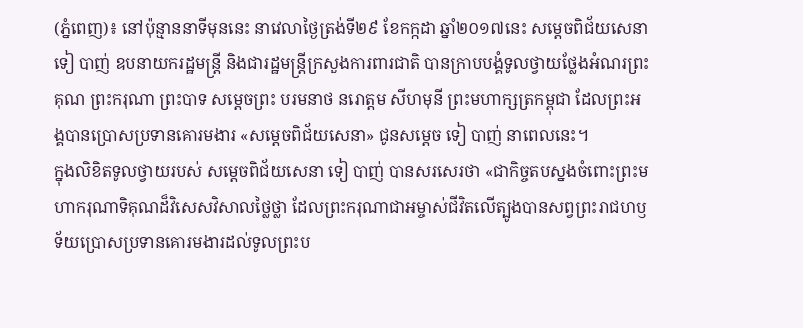(ភ្នំពេញ)៖ នៅប៉ុន្មាននាទីមុននេះ នាវេលាថ្ងៃត្រង់ទី២៩ ខែកក្កដា ឆ្នាំ២០១៧នេះ សម្តេចពិជ័យសេនា ទៀ បាញ់ ឧបនាយករដ្ឋមន្រ្តី និងជារដ្ឋមន្រ្តីក្រសួងការពារជាតិ បានក្រាបបង្គំទូលថ្វាយថ្លែងអំណរព្រះគុណ ព្រះករុណា ព្រះបាទ សម្តេចព្រះ បរមនាថ នរោត្តម សីហមុនី ព្រះមហាក្សត្រកម្ពុជា ដែលព្រះអង្គបានប្រោសប្រទានគោរមងារ «សម្តេចពិជ័យសេនា» ជូនសម្តេច ទៀ បាញ់ នាពេលនេះ។
ក្នុងលិខិតទូលថ្វាយរបស់ សម្តេចពិជ័យសេនា ទៀ បាញ់ បានសរសេរថា «ជាកិច្ចតបស្នងចំពោះព្រះមហាករុណាទិគុណដ៏វិសេសវិសាលថ្លៃថ្លា ដែលព្រះករុណាជាអម្ចាស់ជីវិតលើត្បូងបានសព្វព្រះរាជហឫទ័យប្រោសប្រទានគោរមងារដល់ទូលព្រះប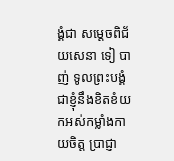ង្គំជា សម្តេចពិជ័យសេនា ទៀ បាញ់ ទូលព្រះបង្គំជាខ្ញុំនឹងខិតខំយកអស់កម្លាំងកាយចិត្ត ប្រាជ្ញា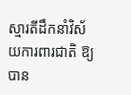ស្មារតីដឹកនាំវិស័យការពារជាតិ ឱ្យបាន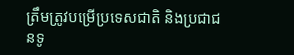ត្រឹមត្រូវបម្រើប្រទេសជាតិ និងប្រជាជនទូ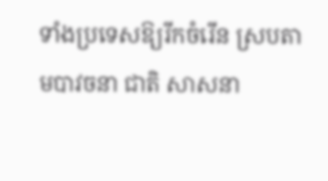ទាំងប្រទេសឱ្យរីកចំរើន ស្របតាមបាវចនា ជាតិ សាសនា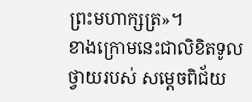ព្រះមហាក្សត្រ»។
ខាងក្រោមនេះជាលិខិតទូលថ្វាយរបស់ សម្តេចពិជ័យ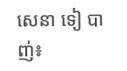សេនា ទៀ បាញ់៖